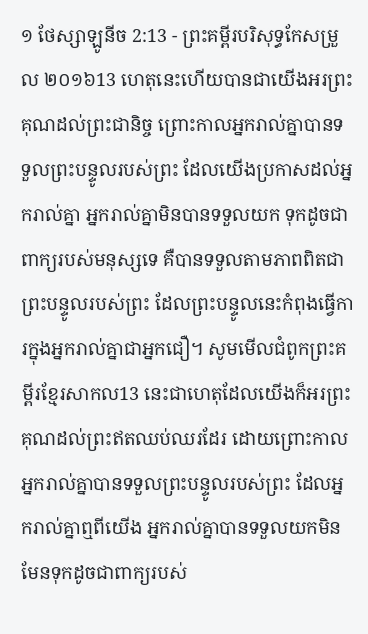១ ថែស្សាឡូនីច 2:13 - ព្រះគម្ពីរបរិសុទ្ធកែសម្រួល ២០១៦13 ហេតុនេះហើយបានជាយើងអរព្រះគុណដល់ព្រះជានិច្ច ព្រោះកាលអ្នករាល់គ្នាបានទទួលព្រះបន្ទូលរបស់ព្រះ ដែលយើងប្រកាសដល់អ្នករាល់គ្នា អ្នករាល់គ្នាមិនបានទទួលយក ទុកដូចជាពាក្យរបស់មនុស្សទេ គឺបានទទួលតាមភាពពិតជាព្រះបន្ទូលរបស់ព្រះ ដែលព្រះបន្ទូលនេះកំពុងធ្វើការក្នុងអ្នករាល់គ្នាជាអ្នកជឿ។ សូមមើលជំពូកព្រះគម្ពីរខ្មែរសាកល13 នេះជាហេតុដែលយើងក៏អរព្រះគុណដល់ព្រះឥតឈប់ឈរដែរ ដោយព្រោះកាលអ្នករាល់គ្នាបានទទួលព្រះបន្ទូលរបស់ព្រះ ដែលអ្នករាល់គ្នាឮពីយើង អ្នករាល់គ្នាបានទទួលយកមិនមែនទុកដូចជាពាក្យរបស់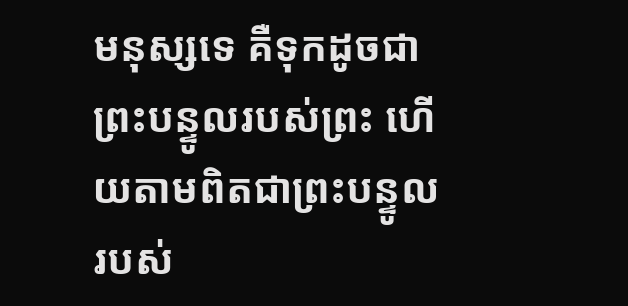មនុស្សទេ គឺទុកដូចជាព្រះបន្ទូលរបស់ព្រះ ហើយតាមពិតជាព្រះបន្ទូលរបស់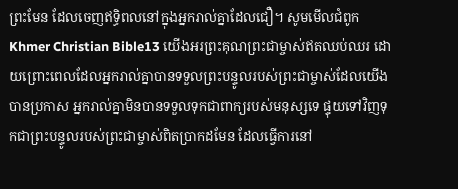ព្រះមែន ដែលចេញឥទ្ធិពលនៅក្នុងអ្នករាល់គ្នាដែលជឿ។ សូមមើលជំពូកKhmer Christian Bible13 យើងអរព្រះគុណព្រះជាម្ចាស់ឥតឈប់ឈរ ដោយព្រោះពេលដែលអ្នករាល់គ្នាបានទទួលព្រះបន្ទូលរបស់ព្រះជាម្ចាស់ដែលយើងបានប្រកាស អ្នករាល់គ្នាមិនបានទទួលទុកជាពាក្យរបស់មនុស្សទេ ផ្ទុយទៅវិញទុកជាព្រះបន្ទូលរបស់ព្រះជាម្ចាស់ពិតប្រាកដមែន ដែលធ្វើការនៅ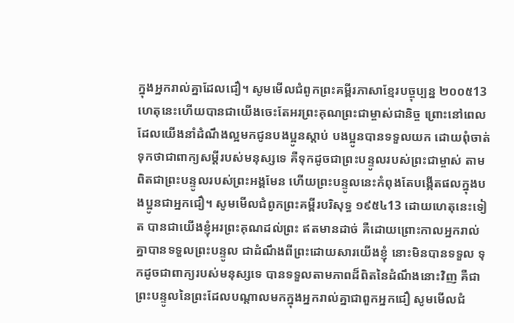ក្នុងអ្នករាល់គ្នាដែលជឿ។ សូមមើលជំពូកព្រះគម្ពីរភាសាខ្មែរបច្ចុប្បន្ន ២០០៥13 ហេតុនេះហើយបានជាយើងចេះតែអរព្រះគុណព្រះជាម្ចាស់ជានិច្ច ព្រោះនៅពេលដែលយើងនាំដំណឹងល្អមកជូនបងប្អូនស្ដាប់ បងប្អូនបានទទួលយក ដោយពុំចាត់ទុកថាជាពាក្យសម្ដីរបស់មនុស្សទេ គឺទុកដូចជាព្រះបន្ទូលរបស់ព្រះជាម្ចាស់ តាមពិតជាព្រះបន្ទូលរបស់ព្រះអង្គមែន ហើយព្រះបន្ទូលនេះកំពុងតែបង្កើតផលក្នុងបងប្អូនជាអ្នកជឿ។ សូមមើលជំពូកព្រះគម្ពីរបរិសុទ្ធ ១៩៥៤13 ដោយហេតុនេះទៀត បានជាយើងខ្ញុំអរព្រះគុណដល់ព្រះ ឥតមានដាច់ គឺដោយព្រោះកាលអ្នករាល់គ្នាបានទទួលព្រះបន្ទូល ជាដំណឹងពីព្រះដោយសារយើងខ្ញុំ នោះមិនបានទទួល ទុកដូចជាពាក្យរបស់មនុស្សទេ បានទទួលតាមភាពដ៏ពិតនៃដំណឹងនោះវិញ គឺជាព្រះបន្ទូលនៃព្រះដែលបណ្តាលមកក្នុងអ្នករាល់គ្នាជាពួកអ្នកជឿ សូមមើលជំ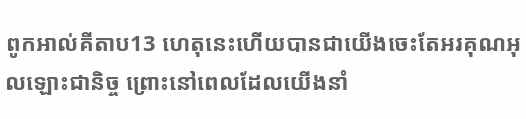ពូកអាល់គីតាប13 ហេតុនេះហើយបានជាយើងចេះតែអរគុណអុលឡោះជានិច្ច ព្រោះនៅពេលដែលយើងនាំ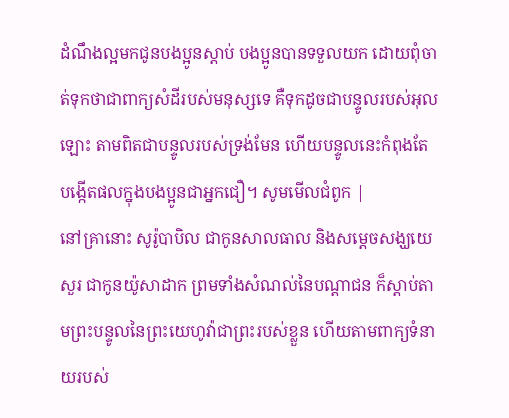ដំណឹងល្អមកជូនបងប្អូនស្ដាប់ បងប្អូនបានទទួលយក ដោយពុំចាត់ទុកថាជាពាក្យសំដីរបស់មនុស្សទេ គឺទុកដូចជាបន្ទូលរបស់អុលឡោះ តាមពិតជាបន្ទូលរបស់ទ្រង់មែន ហើយបន្ទូលនេះកំពុងតែបង្កើតផលក្នុងបងប្អូនជាអ្នកជឿ។ សូមមើលជំពូក |
នៅគ្រានោះ សូរ៉ូបាបិល ជាកូនសាលធាល និងសម្ដេចសង្ឃយេសួរ ជាកូនយ៉ូសាដាក ព្រមទាំងសំណល់នៃបណ្ដាជន ក៏ស្តាប់តាមព្រះបន្ទូលនៃព្រះយេហូវ៉ាជាព្រះរបស់ខ្លួន ហើយតាមពាក្យទំនាយរបស់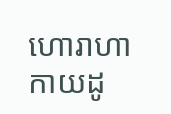ហោរាហាកាយដូ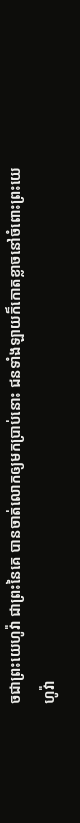ចជាព្រះយេហូវ៉ា ជាព្រះនៃគេ បានចាត់លោកឲ្យមកប្រាប់នោះ ជនទាំងឡាយក៏កោតខ្លាចនៅចំពោះព្រះយេហូវ៉ា